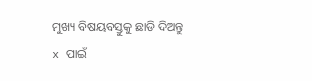ମୁଖ୍ୟ ବିଷୟବସ୍ତୁକୁ ଛାଡି ଦିଅନ୍ତୁ
x ପାଇଁ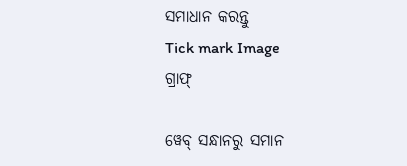ସମାଧାନ କରନ୍ତୁ
Tick mark Image
ଗ୍ରାଫ୍

ୱେବ୍ ସନ୍ଧାନରୁ ସମାନ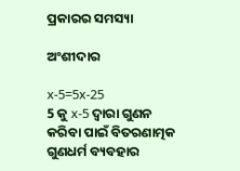ପ୍ରକାରର ସମସ୍ୟା

ଅଂଶୀଦାର

x-5=5x-25
5 କୁ x-5 ଦ୍ୱାରା ଗୁଣନ କରିବା ପାଇଁ ବିତରଣାତ୍ମକ ଗୁଣଧର୍ମ ବ୍ୟବହାର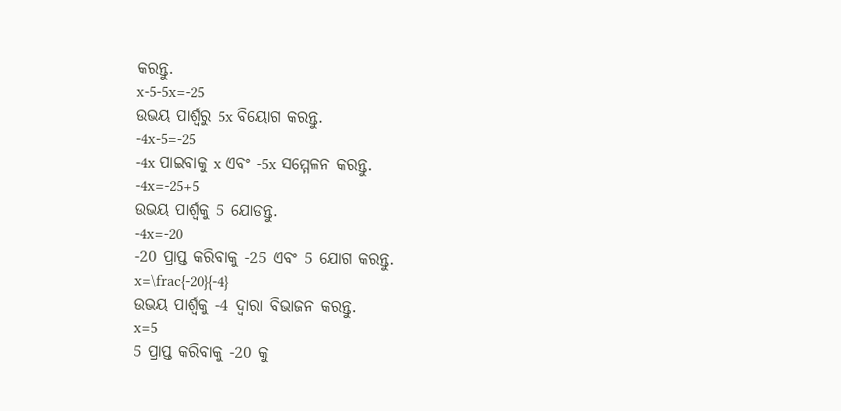କରନ୍ତୁ.
x-5-5x=-25
ଉଭୟ ପାର୍ଶ୍ୱରୁ 5x ବିୟୋଗ କରନ୍ତୁ.
-4x-5=-25
-4x ପାଇବାକୁ x ଏବଂ -5x ସମ୍ମେଳନ କରନ୍ତୁ.
-4x=-25+5
ଉଭୟ ପାର୍ଶ୍ଵକୁ 5 ଯୋଡନ୍ତୁ.
-4x=-20
-20 ପ୍ରାପ୍ତ କରିବାକୁ -25 ଏବଂ 5 ଯୋଗ କରନ୍ତୁ.
x=\frac{-20}{-4}
ଉଭୟ ପାର୍ଶ୍ୱକୁ -4 ଦ୍ୱାରା ବିଭାଜନ କରନ୍ତୁ.
x=5
5 ପ୍ରାପ୍ତ କରିବାକୁ -20 କୁ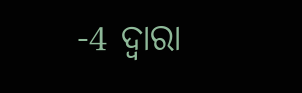-4 ଦ୍ୱାରା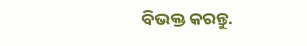ବିଭକ୍ତ କରନ୍ତୁ.